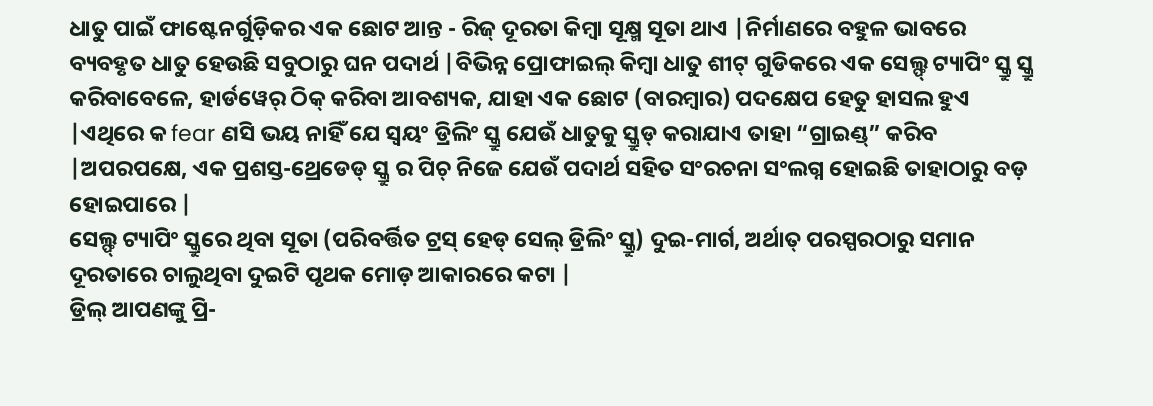ଧାତୁ ପାଇଁ ଫାଷ୍ଟେନର୍ଗୁଡ଼ିକର ଏକ ଛୋଟ ଆନ୍ତ - ରିଜ୍ ଦୂରତା କିମ୍ବା ସୂକ୍ଷ୍ମ ସୂତା ଥାଏ |ନିର୍ମାଣରେ ବହୁଳ ଭାବରେ ବ୍ୟବହୃତ ଧାତୁ ହେଉଛି ସବୁଠାରୁ ଘନ ପଦାର୍ଥ |ବିଭିନ୍ନ ପ୍ରୋଫାଇଲ୍ କିମ୍ବା ଧାତୁ ଶୀଟ୍ ଗୁଡିକରେ ଏକ ସେଲ୍ଫ୍ ଟ୍ୟାପିଂ ସ୍କ୍ରୁ ସ୍କ୍ରୁ କରିବାବେଳେ, ହାର୍ଡୱେର୍ ଠିକ୍ କରିବା ଆବଶ୍ୟକ, ଯାହା ଏକ ଛୋଟ (ବାରମ୍ବାର) ପଦକ୍ଷେପ ହେତୁ ହାସଲ ହୁଏ |ଏଥିରେ କ fear ଣସି ଭୟ ନାହିଁ ଯେ ସ୍ୱୟଂ ଡ୍ରିଲିଂ ସ୍କ୍ରୁ ଯେଉଁ ଧାତୁକୁ ସ୍କ୍ରୁଡ୍ କରାଯାଏ ତାହା “ଗ୍ରାଇଣ୍ଡ୍” କରିବ |ଅପରପକ୍ଷେ, ଏକ ପ୍ରଶସ୍ତ-ଥ୍ରେଡେଡ୍ ସ୍କ୍ରୁ ର ପିଚ୍ ନିଜେ ଯେଉଁ ପଦାର୍ଥ ସହିତ ସଂରଚନା ସଂଲଗ୍ନ ହୋଇଛି ତାହାଠାରୁ ବଡ଼ ହୋଇପାରେ |
ସେଲ୍ଫ୍ ଟ୍ୟାପିଂ ସ୍କ୍ରୁରେ ଥିବା ସୂତା (ପରିବର୍ତ୍ତିତ ଟ୍ରସ୍ ହେଡ୍ ସେଲ୍ ଡ୍ରିଲିଂ ସ୍କ୍ରୁ) ଦୁଇ-ମାର୍ଗ, ଅର୍ଥାତ୍ ପରସ୍ପରଠାରୁ ସମାନ ଦୂରତାରେ ଚାଲୁଥିବା ଦୁଇଟି ପୃଥକ ମୋଡ଼ ଆକାରରେ କଟା |
ଡ୍ରିଲ୍ ଆପଣଙ୍କୁ ପ୍ରି-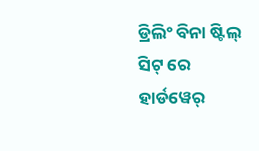ଡ୍ରିଲିଂ ବିନା ଷ୍ଟିଲ୍ ସିଟ୍ ରେ ହାର୍ଡୱେର୍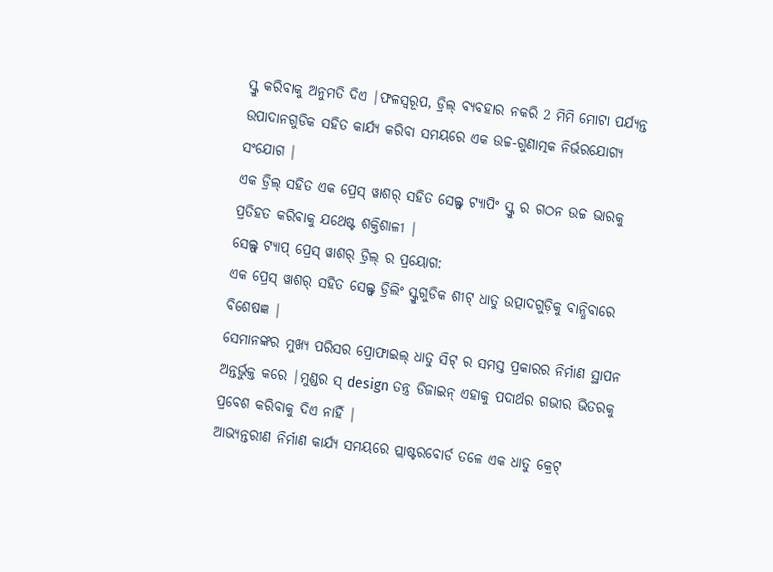ସ୍କ୍ରୁ କରିବାକୁ ଅନୁମତି ଦିଏ |ଫଳସ୍ୱରୂପ, ଡ୍ରିଲ୍ ବ୍ୟବହାର ନକରି 2 ମିମି ମୋଟା ପର୍ଯ୍ୟନ୍ତ ଉପାଦାନଗୁଡିକ ସହିତ କାର୍ଯ୍ୟ କରିବା ସମୟରେ ଏକ ଉଚ୍ଚ-ଗୁଣାତ୍ମକ ନିର୍ଭରଯୋଗ୍ୟ ସଂଯୋଗ |
ଏକ ଡ୍ରିଲ୍ ସହିତ ଏକ ପ୍ରେସ୍ ୱାଶର୍ ସହିତ ସେଲ୍ଫ୍ ଟ୍ୟାପିଂ ସ୍କ୍ରୁ ର ଗଠନ ଉଚ୍ଚ ଭାରକୁ ପ୍ରତିହତ କରିବାକୁ ଯଥେଷ୍ଟ ଶକ୍ତିଶାଳୀ |
ସେଲ୍ଫ୍ ଟ୍ୟାପ୍ ପ୍ରେସ୍ ୱାଶର୍ ଡ୍ରିଲ୍ ର ପ୍ରୟୋଗ:
ଏକ ପ୍ରେସ୍ ୱାଶର୍ ସହିତ ସେଲ୍ଫ୍ ଡ୍ରିଲିଂ ସ୍କ୍ରୁଗୁଡିକ ଶୀଟ୍ ଧାତୁ ଉତ୍ପାଦଗୁଡ଼ିକୁ ବାନ୍ଧିବାରେ ବିଶେଷଜ୍ଞ |
ସେମାନଙ୍କର ମୁଖ୍ୟ ପରିସର ପ୍ରୋଫାଇଲ୍ ଧାତୁ ସିଟ୍ ର ସମସ୍ତ ପ୍ରକାରର ନିର୍ମାଣ ସ୍ଥାପନ ଅନ୍ତର୍ଭୁକ୍ତ କରେ |ମୁଣ୍ଡର ସ୍ design ତନ୍ତ୍ର ଡିଜାଇନ୍ ଏହାକୁ ପଦାର୍ଥର ଗଭୀର ଭିତରକୁ ପ୍ରବେଶ କରିବାକୁ ଦିଏ ନାହିଁ |
ଆଭ୍ୟନ୍ତରୀଣ ନିର୍ମାଣ କାର୍ଯ୍ୟ ସମୟରେ ପ୍ଲାଷ୍ଟରବୋର୍ଡ ତଳେ ଏକ ଧାତୁ କ୍ରେଟ୍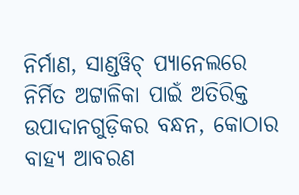ନିର୍ମାଣ, ସାଣ୍ଡୱିଚ୍ ପ୍ୟାନେଲରେ ନିର୍ମିତ ଅଟ୍ଟାଳିକା ପାଇଁ ଅତିରିକ୍ତ ଉପାଦାନଗୁଡ଼ିକର ବନ୍ଧନ, କୋଠାର ବାହ୍ୟ ଆବରଣ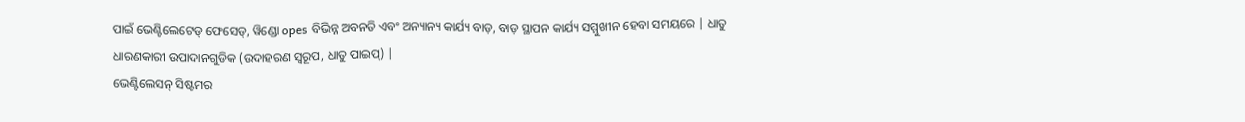ପାଇଁ ଭେଣ୍ଟିଲେଟେଡ୍ ଫେସେଡ୍, ୱିଣ୍ଡୋ opes ବିଭିନ୍ନ ଅବନତି ଏବଂ ଅନ୍ୟାନ୍ୟ କାର୍ଯ୍ୟ ବାଡ଼, ବାଡ଼ ସ୍ଥାପନ କାର୍ଯ୍ୟ ସମ୍ମୁଖୀନ ହେବା ସମୟରେ | ଧାତୁ ଧାରଣକାରୀ ଉପାଦାନଗୁଡିକ (ଉଦାହରଣ ସ୍ୱରୂପ, ଧାତୁ ପାଇପ୍) |
ଭେଣ୍ଟିଲେସନ୍ ସିଷ୍ଟମର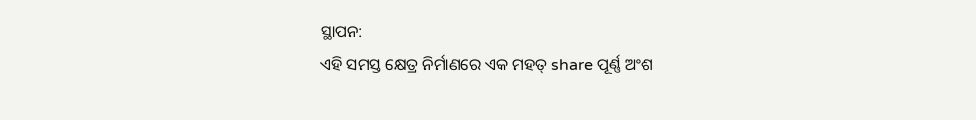ସ୍ଥାପନ:
ଏହି ସମସ୍ତ କ୍ଷେତ୍ର ନିର୍ମାଣରେ ଏକ ମହତ୍ share ପୂର୍ଣ୍ଣ ଅଂଶ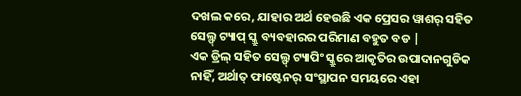ଦଖଲ କରେ, ଯାହାର ଅର୍ଥ ହେଉଛି ଏକ ପ୍ରେସର ୱାଶର୍ ସହିତ ସେଲ୍ଫ୍ ଟ୍ୟାପ୍ ସ୍କ୍ରୁ ବ୍ୟବହାରର ପରିମାଣ ବହୁତ ବଡ |
ଏକ ଡ୍ରିଲ୍ ସହିତ ସେଲ୍ଫ୍ ଟ୍ୟାପିଂ ସ୍କ୍ରୁରେ ଆକୃତିର ଉପାଦାନଗୁଡିକ ନାହିଁ, ଅର୍ଥାତ୍ ଫାଷ୍ଟେନର୍ ସଂସ୍ଥାପନ ସମୟରେ ଏହା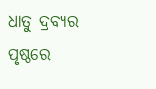ଧାତୁ ଦ୍ରବ୍ୟର ପୃଷ୍ଠରେ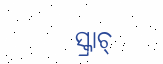ସ୍କ୍ରାଚ୍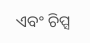ଏବଂ ଚିପ୍ସ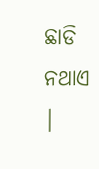ଛାଡି ନଥାଏ |